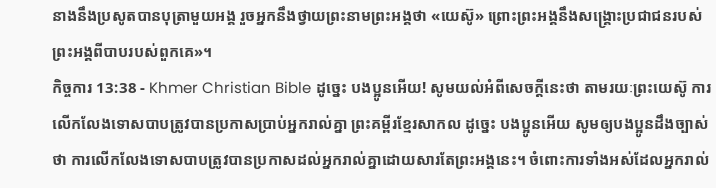នាងនឹងប្រសូតបានបុត្រាមួយអង្គ រួចអ្នកនឹងថ្វាយព្រះនាមព្រះអង្គថា «យេស៊ូ» ព្រោះព្រះអង្គនឹងសង្គ្រោះប្រជាជនរបស់ព្រះអង្គពីបាបរបស់ពួកគេ»។
កិច្ចការ 13:38 - Khmer Christian Bible ដូច្នេះ បងប្អូនអើយ! សូមយល់អំពីសេចក្ដីនេះថា តាមរយៈព្រះយេស៊ូ ការលើកលែងទោសបាបត្រូវបានប្រកាសប្រាប់អ្នករាល់គ្នា ព្រះគម្ពីរខ្មែរសាកល ដូច្នេះ បងប្អូនអើយ សូមឲ្យបងប្អូនដឹងច្បាស់ថា ការលើកលែងទោសបាបត្រូវបានប្រកាសដល់អ្នករាល់គ្នាដោយសារតែព្រះអង្គនេះ។ ចំពោះការទាំងអស់ដែលអ្នករាល់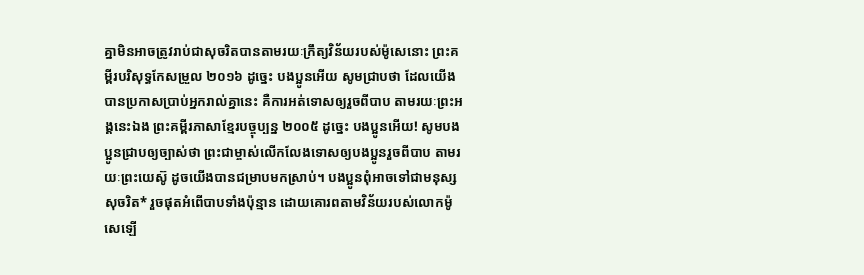គ្នាមិនអាចត្រូវរាប់ជាសុចរិតបានតាមរយៈក្រឹត្យវិន័យរបស់ម៉ូសេនោះ ព្រះគម្ពីរបរិសុទ្ធកែសម្រួល ២០១៦ ដូច្នេះ បងប្អូនអើយ សូមជ្រាបថា ដែលយើងបានប្រកាសប្រាប់អ្នករាល់គ្នានេះ គឺការអត់ទោសឲ្យរួចពីបាប តាមរយៈព្រះអង្គនេះឯង ព្រះគម្ពីរភាសាខ្មែរបច្ចុប្បន្ន ២០០៥ ដូច្នេះ បងប្អូនអើយ! សូមបងប្អូនជ្រាបឲ្យច្បាស់ថា ព្រះជាម្ចាស់លើកលែងទោសឲ្យបងប្អូនរួចពីបាប តាមរយៈព្រះយេស៊ូ ដូចយើងបានជម្រាបមកស្រាប់។ បងប្អូនពុំអាចទៅជាមនុស្សសុចរិត* រួចផុតអំពើបាបទាំងប៉ុន្មាន ដោយគោរពតាមវិន័យរបស់លោកម៉ូសេឡើ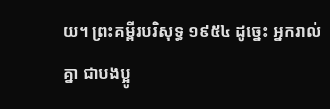យ។ ព្រះគម្ពីរបរិសុទ្ធ ១៩៥៤ ដូច្នេះ អ្នករាល់គ្នា ជាបងប្អូ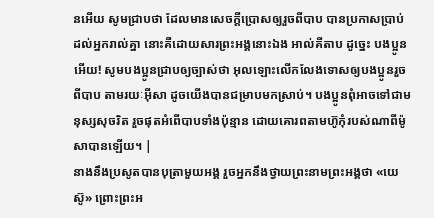នអើយ សូមជ្រាបថា ដែលមានសេចក្ដីប្រោសឲ្យរួចពីបាប បានប្រកាសប្រាប់ដល់អ្នករាល់គ្នា នោះគឺដោយសារព្រះអង្គនោះឯង អាល់គីតាប ដូច្នេះ បងប្អូនអើយ! សូមបងប្អូនជ្រាបឲ្យច្បាស់ថា អុលឡោះលើកលែងទោសឲ្យបងប្អូនរួចពីបាប តាមរយៈអ៊ីសា ដូចយើងបានជម្រាបមកស្រាប់។ បងប្អូនពុំអាចទៅជាមនុស្សសុចរិត រួចផុតអំពើបាបទាំងប៉ុន្មាន ដោយគោរពតាមហ៊ូកុំរបស់ណាពីម៉ូសាបានឡើយ។ |
នាងនឹងប្រសូតបានបុត្រាមួយអង្គ រួចអ្នកនឹងថ្វាយព្រះនាមព្រះអង្គថា «យេស៊ូ» ព្រោះព្រះអ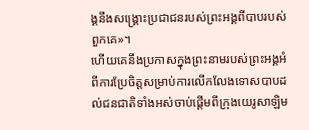ង្គនឹងសង្គ្រោះប្រជាជនរបស់ព្រះអង្គពីបាបរបស់ពួកគេ»។
ហើយគេនឹងប្រកាសក្នុងព្រះនាមរបស់ព្រះអង្គអំពីការប្រែចិត្ដសម្រាប់ការលើកលែងទោសបាបដល់ជនជាតិទាំងអស់ចាប់ផ្ដើមពីក្រុងយេរូសាឡិម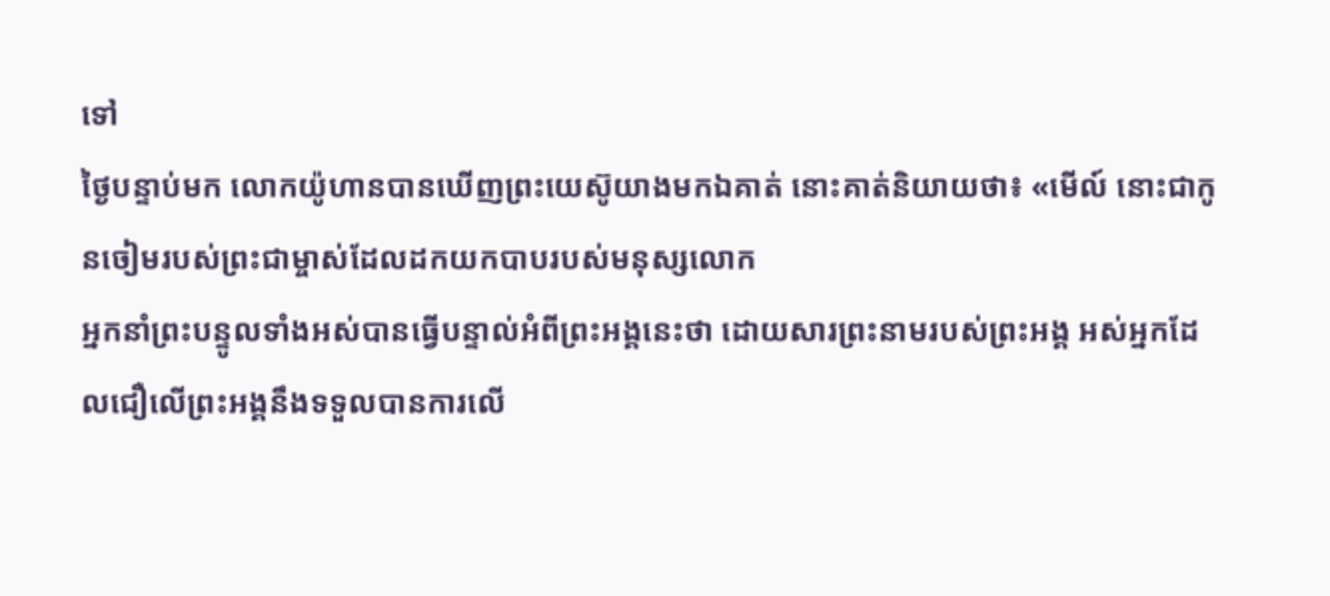ទៅ
ថ្ងៃបន្ទាប់មក លោកយ៉ូហានបានឃើញព្រះយេស៊ូយាងមកឯគាត់ នោះគាត់និយាយថា៖ «មើល៍ នោះជាកូនចៀមរបស់ព្រះជាម្ចាស់ដែលដកយកបាបរបស់មនុស្សលោក
អ្នកនាំព្រះបន្ទូលទាំងអស់បានធ្វើបន្ទាល់អំពីព្រះអង្គនេះថា ដោយសារព្រះនាមរបស់ព្រះអង្គ អស់អ្នកដែលជឿលើព្រះអង្គនឹងទទួលបានការលើ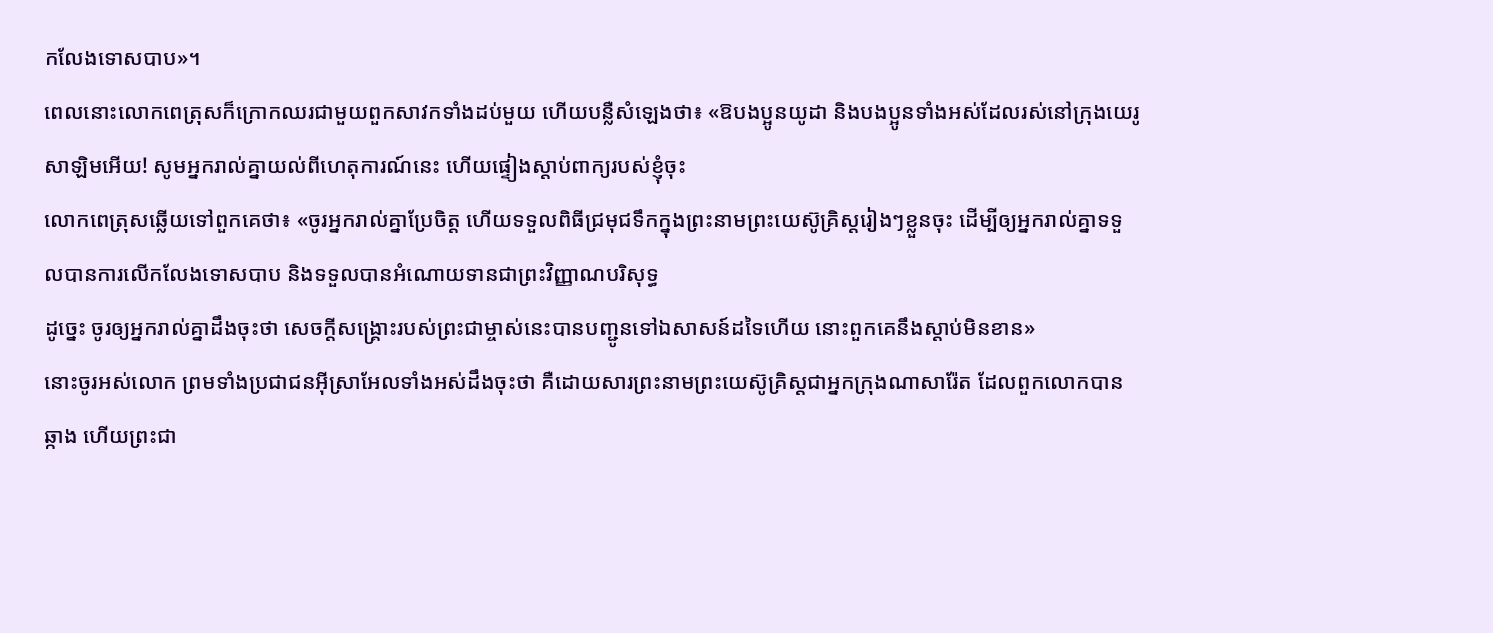កលែងទោសបាប»។
ពេលនោះលោកពេត្រុសក៏ក្រោកឈរជាមួយពួកសាវកទាំងដប់មួយ ហើយបន្លឺសំឡេងថា៖ «ឱបងប្អូនយូដា និងបងប្អូនទាំងអស់ដែលរស់នៅក្រុងយេរូសាឡិមអើយ! សូមអ្នករាល់គ្នាយល់ពីហេតុការណ៍នេះ ហើយផ្ទៀងស្ដាប់ពាក្យរបស់ខ្ញុំចុះ
លោកពេត្រុសឆ្លើយទៅពួកគេថា៖ «ចូរអ្នករាល់គ្នាប្រែចិត្ដ ហើយទទួលពិធីជ្រមុជទឹកក្នុងព្រះនាមព្រះយេស៊ូគ្រិស្ដរៀងៗខ្លួនចុះ ដើម្បីឲ្យអ្នករាល់គ្នាទទួលបានការលើកលែងទោសបាប និងទទួលបានអំណោយទានជាព្រះវិញ្ញាណបរិសុទ្ធ
ដូច្នេះ ចូរឲ្យអ្នករាល់គ្នាដឹងចុះថា សេចក្ដីសង្គ្រោះរបស់ព្រះជាម្ចាស់នេះបានបញ្ជូនទៅឯសាសន៍ដទៃហើយ នោះពួកគេនឹងស្ដាប់មិនខាន»
នោះចូរអស់លោក ព្រមទាំងប្រជាជនអ៊ីស្រាអែលទាំងអស់ដឹងចុះថា គឺដោយសារព្រះនាមព្រះយេស៊ូគ្រិស្ដជាអ្នកក្រុងណាសារ៉ែត ដែលពួកលោកបានឆ្កាង ហើយព្រះជា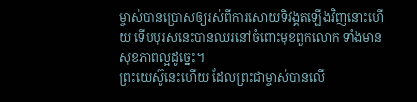ម្ចាស់បានប្រោសឲ្យរស់ពីការសោយទិវង្គតឡើងវិញនោះហើយ ទើបបុរសនេះបានឈរនៅចំពោះមុខពួកលោក ទាំងមានសុខភាពល្អដូច្នេះ។
ព្រះយេស៊ូនេះហើយ ដែលព្រះជាម្ចាស់បានលើ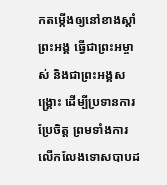កតម្កើងឲ្យនៅខាងស្ដាំព្រះអង្គ ធ្វើជាព្រះអម្ចាស់ និងជាព្រះអង្គសង្គ្រោះ ដើម្បីប្រទានការប្រែចិត្ដ ព្រមទាំងការលើកលែងទោសបាបដ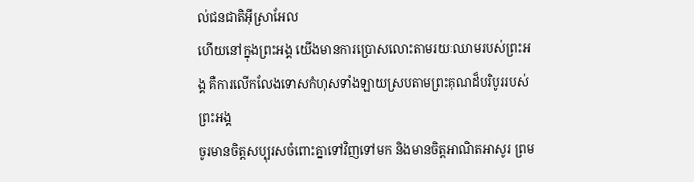ល់ជនជាតិអ៊ីស្រាអែល
ហើយនៅក្នុងព្រះអង្គ យើងមានការប្រោសលោះតាមរយៈឈាមរបស់ព្រះអង្គ គឺការលើកលែងទោសកំហុសទាំងឡាយស្របតាមព្រះគុណដ៏បរិបូររបស់ព្រះអង្គ
ចូរមានចិត្ដសប្បុរសចំពោះគ្នាទៅវិញទៅមក និងមានចិត្ដអាណិតអាសូរ ព្រម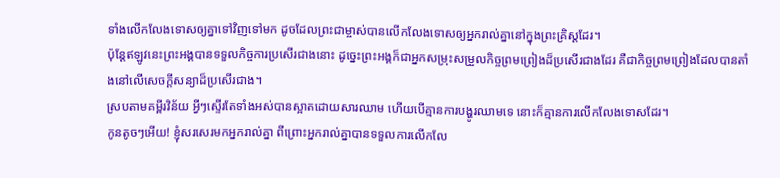ទាំងលើកលែងទោសឲ្យគ្នាទៅវិញទៅមក ដូចដែលព្រះជាម្ចាស់បានលើកលែងទោសឲ្យអ្នករាល់គ្នានៅក្នុងព្រះគ្រិស្ដដែរ។
ប៉ុន្ដែឥឡូវនេះព្រះអង្គបានទទួលកិច្ចការប្រសើរជាងនោះ ដូច្នេះព្រះអង្គក៏ជាអ្នកសម្រុះសម្រួលកិច្ចព្រមព្រៀងដ៏ប្រសើរជាងដែរ គឺជាកិច្ចព្រមព្រៀងដែលបានតាំងនៅលើសេចក្ដីសន្យាដ៏ប្រសើរជាង។
ស្របតាមគម្ពីរវិន័យ អ្វីៗស្ទើរតែទាំងអស់បានស្អាតដោយសារឈាម ហើយបើគ្មានការបង្ហូរឈាមទេ នោះក៏គ្មានការលើកលែងទោសដែរ។
កូនតូចៗអើយ! ខ្ញុំសរសេរមកអ្នករាល់គ្នា ពីព្រោះអ្នករាល់គ្នាបានទទួលការលើកលែ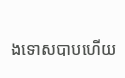ងទោសបាបហើយ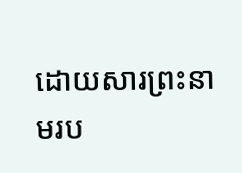ដោយសារព្រះនាមរប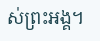ស់ព្រះអង្គ។